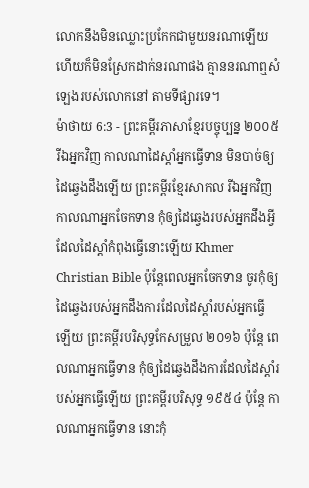លោកនឹងមិនឈ្លោះប្រកែកជាមួយនរណាឡើយ ហើយក៏មិនស្រែកដាក់នរណាផង គ្មាននរណាឮសំឡេងរបស់លោកនៅ តាមទីផ្សារទេ។
ម៉ាថាយ 6:3 - ព្រះគម្ពីរភាសាខ្មែរបច្ចុប្បន្ន ២០០៥ រីឯអ្នកវិញ កាលណាដៃស្ដាំអ្នកធ្វើទាន មិនបាច់ឲ្យដៃឆ្វេងដឹងឡើយ ព្រះគម្ពីរខ្មែរសាកល រីឯអ្នកវិញ កាលណាអ្នកចែកទាន កុំឲ្យដៃឆ្វេងរបស់អ្នកដឹងអ្វីដែលដៃស្ដាំកំពុងធ្វើនោះឡើយ Khmer Christian Bible ប៉ុន្ដែពេលអ្នកចែកទាន ចូរកុំឲ្យដៃឆ្វេងរបស់អ្នកដឹងការដែលដៃស្ដាំរបស់អ្នកធ្វើឡើយ ព្រះគម្ពីរបរិសុទ្ធកែសម្រួល ២០១៦ ប៉ុន្តែ ពេលណាអ្នកធ្វើទាន កុំឲ្យដៃឆ្វេងដឹងការដែលដៃស្តាំរបស់អ្នកធ្វើឡើយ ព្រះគម្ពីរបរិសុទ្ធ ១៩៥៤ ប៉ុន្តែ កាលណាអ្នកធ្វើទាន នោះកុំ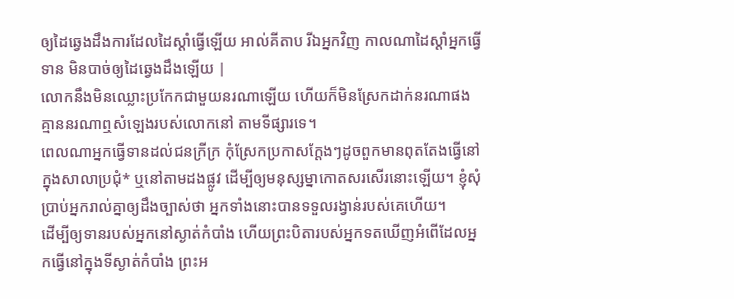ឲ្យដៃឆ្វេងដឹងការដែលដៃស្តាំធ្វើឡើយ អាល់គីតាប រីឯអ្នកវិញ កាលណាដៃស្ដាំអ្នកធ្វើទាន មិនបាច់ឲ្យដៃឆ្វេងដឹងឡើយ |
លោកនឹងមិនឈ្លោះប្រកែកជាមួយនរណាឡើយ ហើយក៏មិនស្រែកដាក់នរណាផង គ្មាននរណាឮសំឡេងរបស់លោកនៅ តាមទីផ្សារទេ។
ពេលណាអ្នកធ្វើទានដល់ជនក្រីក្រ កុំស្រែកប្រកាសក្ដែងៗដូចពួកមានពុតតែងធ្វើនៅក្នុងសាលាប្រជុំ* ឬនៅតាមដងផ្លូវ ដើម្បីឲ្យមនុស្សម្នាកោតសរសើរនោះឡើយ។ ខ្ញុំសុំប្រាប់អ្នករាល់គ្នាឲ្យដឹងច្បាស់ថា អ្នកទាំងនោះបានទទួលរង្វាន់របស់គេហើយ។
ដើម្បីឲ្យទានរបស់អ្នកនៅស្ងាត់កំបាំង ហើយព្រះបិតារបស់អ្នកទតឃើញអំពើដែលអ្នកធ្វើនៅក្នុងទីស្ងាត់កំបាំង ព្រះអ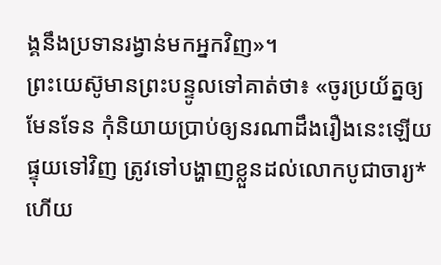ង្គនឹងប្រទានរង្វាន់មកអ្នកវិញ»។
ព្រះយេស៊ូមានព្រះបន្ទូលទៅគាត់ថា៖ «ចូរប្រយ័ត្នឲ្យមែនទែន កុំនិយាយប្រាប់ឲ្យនរណាដឹងរឿងនេះឡើយ ផ្ទុយទៅវិញ ត្រូវទៅបង្ហាញខ្លួនដល់លោកបូជាចារ្យ* ហើយ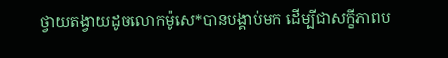ថ្វាយតង្វាយដូចលោកម៉ូសេ*បានបង្គាប់មក ដើម្បីជាសក្ខីភាពប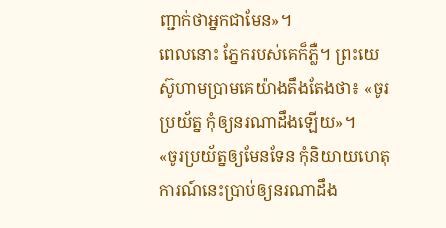ញ្ជាក់ថាអ្នកជាមែន»។
ពេលនោះ ភ្នែករបស់គេក៏ភ្លឺ។ ព្រះយេស៊ូហាមប្រាមគេយ៉ាងតឹងតែងថា៖ «ចូរប្រយ័ត្ន កុំឲ្យនរណាដឹងឡើយ»។
«ចូរប្រយ័ត្នឲ្យមែនទែន កុំនិយាយហេតុការណ៍នេះប្រាប់ឲ្យនរណាដឹង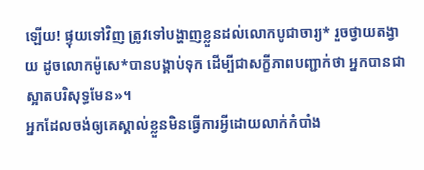ឡើយ! ផ្ទុយទៅវិញ ត្រូវទៅបង្ហាញខ្លួនដល់លោកបូជាចារ្យ* រួចថ្វាយតង្វាយ ដូចលោកម៉ូសេ*បានបង្គាប់ទុក ដើម្បីជាសក្ខីភាពបញ្ជាក់ថា អ្នកបានជាស្អាតបរិសុទ្ធមែន»។
អ្នកដែលចង់ឲ្យគេស្គាល់ខ្លួនមិនធ្វើការអ្វីដោយលាក់កំបាំង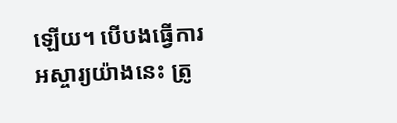ឡើយ។ បើបងធ្វើការអស្ចារ្យយ៉ាងនេះ ត្រូ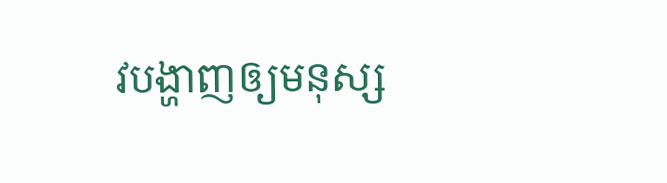វបង្ហាញឲ្យមនុស្ស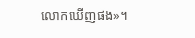លោកឃើញផង»។